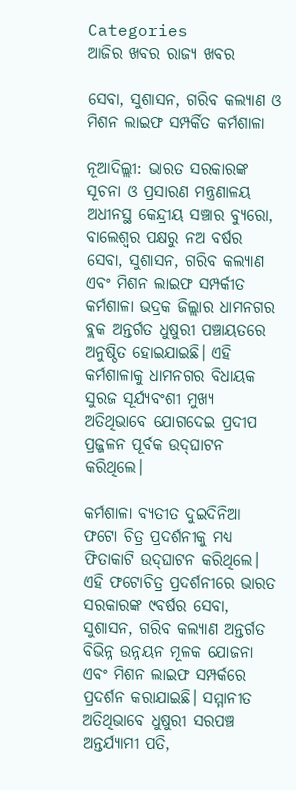Categories
ଆଜିର ଖବର ରାଜ୍ୟ ଖବର

ସେବା, ସୁଶାସନ, ଗରିବ କଲ୍ୟାଣ ଓ ମିଶନ ଲାଇଫ ସମ୍ପର୍କିତ କର୍ମଶାଳା

ନୂଆଦିଲ୍ଲୀ: ଭାରତ ସରକାରଙ୍କ ସୂଚନା ଓ ପ୍ରସାରଣ ମନ୍ତ୍ରଣାଳୟ ଅଧୀନସ୍ଥ କେନ୍ଦ୍ରୀୟ ସଞ୍ଚାର ବ୍ୟୁରୋ, ବାଲେଶ୍ୱର ପକ୍ଷରୁ ନଅ ବର୍ଷର ସେବା, ସୁଶାସନ, ଗରିବ କଲ୍ୟାଣ ଏବଂ ମିଶନ ଲାଇଫ ସମ୍ପର୍କୀତ କର୍ମଶାଳା ଭଦ୍ରକ ଜିଲ୍ଲାର ଧାମନଗର ବ୍ଲକ ଅନ୍ତର୍ଗତ ଧୁଷୁରୀ ପଞ୍ଚାୟତରେ ଅନୁଷ୍ଠିତ ହୋଇଯାଇଛି। ଏହି କର୍ମଶାଳାକୁ ଧାମନଗର ବିଧାୟକ ସୁରଜ ସୂର୍ଯ୍ୟବଂଶୀ ମୁଖ୍ୟ ଅତିଥିଭାବେ ଯୋଗଦେଇ ପ୍ରଦୀପ ପ୍ରଜ୍ଜଳନ ପୂର୍ବକ ଉଦ୍‌ଘାଟନ କରିଥିଲେ।

କର୍ମଶାଳା ବ୍ୟତୀତ ଦୁଇଦିନିଆ ଫଟୋ ଚିତ୍ର ପ୍ରଦର୍ଶନୀକୁ ମଧ୍ୟ ଫିତାକାଟି ଉଦ୍‌ଘାଟନ କରିଥିଲେ। ଏହି ଫଟୋଚିତ୍ର ପ୍ରଦର୍ଶନୀରେ ଭାରତ ସରକାରଙ୍କ ୯ବର୍ଷର ସେବା, ସୁଶାସନ, ଗରିବ କଲ୍ୟାଣ ଅନ୍ତର୍ଗତ ବିଭିନ୍ନ ଉନ୍ନୟନ ମୂଳକ ଯୋଜନା ଏବଂ ମିଶନ ଲାଇଫ ସମ୍ପର୍କରେ ପ୍ରଦର୍ଶନ କରାଯାଇଛି। ସମ୍ମାନୀତ ଅତିଥିଭାବେ ଧୁଷୁରୀ ସରପଞ୍ଚ ଅନ୍ତର୍ଯ୍ୟାମୀ ପତି,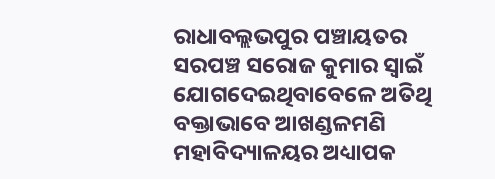ରାଧାବଲ୍ଲଭପୁର ପଞ୍ଚାୟତର ସରପଞ୍ଚ ସରୋଜ କୁମାର ସ୍ୱାଇଁ ଯୋଗଦେଇଥିବାବେଳେ ଅତିଥି ବକ୍ତାଭାବେ ଆଖଣ୍ଡଳମଣି ମହାବିଦ୍ୟାଳୟର ଅଧ୍ୟାପକ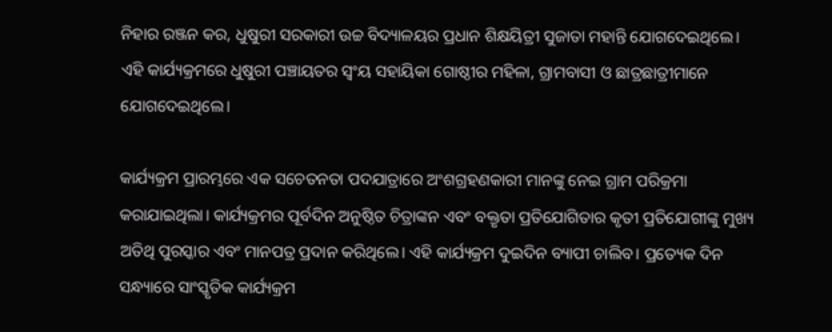ନିହାର ରଞ୍ଜନ କର, ଧୁଷୁରୀ ସରକାରୀ ଉଚ୍ଚ ବିଦ୍ୟାଳୟର ପ୍ରଧାନ ଶିକ୍ଷୟିତ୍ରୀ ସୁଜାତା ମହାନ୍ତି ଯୋଗଦେଇଥିଲେ। ଏହି କାର୍ଯ୍ୟକ୍ରମରେ ଧୁଷୁରୀ ପଞ୍ଚାୟତର ସ୍ୱଂୟ ସହାୟିକା ଗୋଷ୍ଠୀର ମହିଳା, ଗ୍ରାମବାସୀ ଓ ଛାତ୍ରଛାତ୍ରୀମାନେ ଯୋଗଦେଇଥିଲେ।

କାର୍ଯ୍ୟକ୍ରମ ପ୍ରାରମ୍ଭରେ ଏକ ସଚେତନତା ପଦଯାତ୍ରାରେ ଅଂଶଗ୍ରହଣକାରୀ ମାନଙ୍କୁ ନେଇ ଗ୍ରାମ ପରିକ୍ରମା କରାଯାଇଥିଲା। କାର୍ଯ୍ୟକ୍ରମର ପୂର୍ବଦିନ ଅନୁଷ୍ଠିତ ଚିତ୍ରାଙ୍କନ ଏବଂ ବକ୍ତୃତା ପ୍ରତିଯୋଗିତାର କୃତୀ ପ୍ରତିଯୋଗୀଙ୍କୁ ମୁଖ୍ୟ ଅତିଥି ପୁରସ୍କାର ଏବଂ ମାନପତ୍ର ପ୍ରଦାନ କରିଥିଲେ। ଏହି କାର୍ଯ୍ୟକ୍ରମ ଦୁଇଦିନ ବ୍ୟାପୀ ଚାଲିବ। ପ୍ରତ୍ୟେକ ଦିନ ସନ୍ଧ୍ୟାରେ ସାଂସ୍କୃତିକ କାର୍ଯ୍ୟକ୍ରମ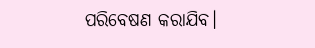ପରିବେଷଣ କରାଯିବ।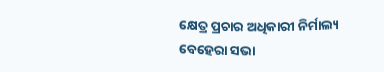କ୍ଷେତ୍ର ପ୍ରଚାର ଅଧିକାରୀ ନିର୍ମାଲ୍ୟ ବେହେରା ସଭା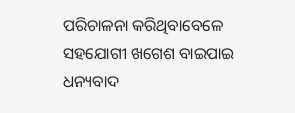ପରିଚାଳନା କରିଥିବାବେଳେ ସହଯୋଗୀ ଖଗେଶ ବାଇପାଇ ଧନ୍ୟବାଦ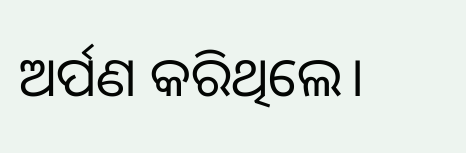ଅର୍ପଣ କରିଥିଲେ।